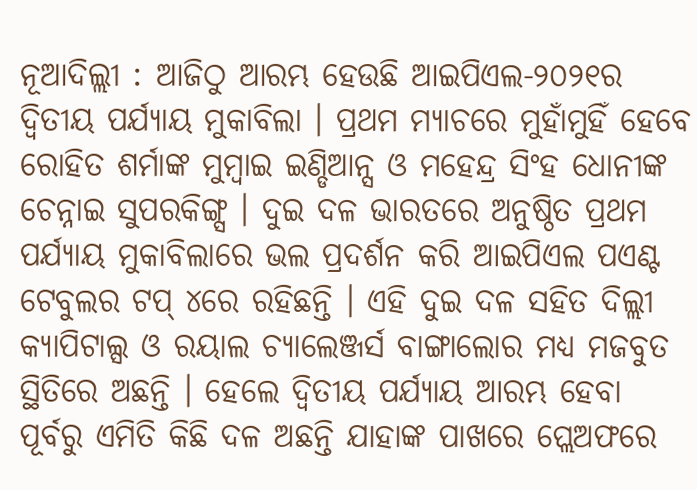ନୂଆଦିଲ୍ଲୀ : ଆଜିଠୁ ଆରମ୍ଭ ହେଉଛି ଆଇପିଏଲ-୨୦୨୧ର ଦ୍ୱିତୀୟ ପର୍ଯ୍ୟାୟ ମୁକାବିଲା । ପ୍ରଥମ ମ୍ୟାଚରେ ମୁହାଁମୁହିଁ ହେବେ ରୋହିତ ଶର୍ମାଙ୍କ ମୁମ୍ବାଇ ଇଣ୍ଡିଆନ୍ସ ଓ ମହେନ୍ଦ୍ର ସିଂହ ଧୋନୀଙ୍କ ଚେନ୍ନାଇ ସୁପରକିଙ୍ଗ୍ସ । ଦୁଇ ଦଳ ଭାରତରେ ଅନୁଷ୍ଠିତ ପ୍ରଥମ ପର୍ଯ୍ୟାୟ ମୁକାବିଲାରେ ଭଲ ପ୍ରଦର୍ଶନ କରି ଆଇପିଏଲ ପଏଣ୍ଟ ଟେବୁଲର ଟପ୍ ୪ରେ ରହିଛନ୍ତି । ଏହି ଦୁଇ ଦଳ ସହିତ ଦିଲ୍ଲୀ କ୍ୟାପିଟାଲ୍ସ ଓ ରୟାଲ ଚ୍ୟାଲେଞ୍ଜର୍ସ ବାଙ୍ଗାଲୋର ମଧ୍ୟ ମଜବୁତ ସ୍ଥିତିରେ ଅଛନ୍ତି । ହେଲେ ଦ୍ୱିତୀୟ ପର୍ଯ୍ୟାୟ ଆରମ୍ଭ ହେବା ପୂର୍ବରୁ ଏମିତି କିଛି ଦଳ ଅଛନ୍ତି ଯାହାଙ୍କ ପାଖରେ ପ୍ଲେଅଫରେ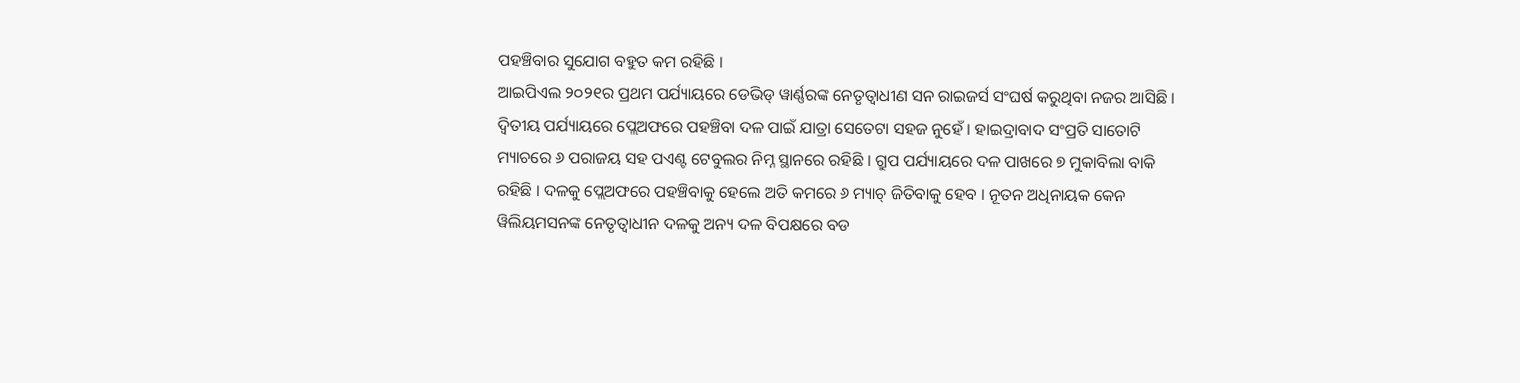ପହଞ୍ଚିବାର ସୁଯୋଗ ବହୁତ କମ ରହିଛି ।
ଆଇପିଏଲ ୨୦୨୧ର ପ୍ରଥମ ପର୍ଯ୍ୟାୟରେ ଡେଭିଡ୍ ୱାର୍ଣ୍ଣରଙ୍କ ନେତୃତ୍ୱାଧୀଣ ସନ ରାଇଜର୍ସ ସଂଘର୍ଷ କରୁଥିବା ନଜର ଆସିଛି । ଦ୍ୱିତୀୟ ପର୍ଯ୍ୟାୟରେ ପ୍ଲେଅଫରେ ପହଞ୍ଚିବା ଦଳ ପାଇଁ ଯାତ୍ରା ସେତେଟା ସହଜ ନୁହେଁ । ହାଇଦ୍ରାବାଦ ସଂପ୍ରତି ସାତୋଟି ମ୍ୟାଚରେ ୬ ପରାଜୟ ସହ ପଏଣ୍ଟ ଟେବୁଲର ନିମ୍ନ ସ୍ଥାନରେ ରହିଛି । ଗ୍ରୁପ ପର୍ଯ୍ୟାୟରେ ଦଳ ପାଖରେ ୭ ମୁକାବିଲା ବାକି ରହିଛି । ଦଳକୁ ପ୍ଲେଅଫରେ ପହଞ୍ଚିବାକୁ ହେଲେ ଅତି କମରେ ୬ ମ୍ୟାଚ୍ ଜିତିବାକୁ ହେବ । ନୂତନ ଅଧିନାୟକ କେନ ୱିଲିୟମସନଙ୍କ ନେତୃତ୍ୱାଧୀନ ଦଳକୁ ଅନ୍ୟ ଦଳ ବିପକ୍ଷରେ ବଡ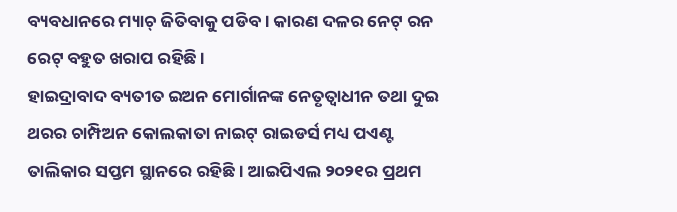ବ୍ୟବଧାନରେ ମ୍ୟାଚ୍ ଜିତିବାକୁ ପଡିବ । କାରଣ ଦଳର ନେଟ୍ ରନ ରେଟ୍ ବହୁତ ଖରାପ ରହିଛି ।
ହାଇଦ୍ରାବାଦ ବ୍ୟତୀତ ଇଅନ ମୋର୍ଗାନଙ୍କ ନେତୃତ୍ୱାଧୀନ ତଥା ଦୁଇ ଥରର ଚାମ୍ପିଅନ କୋଲକାତା ନାଇଟ୍ ରାଇଡର୍ସ ମଧ୍ୟ ପଏଣ୍ଟ ତାଲିକାର ସପ୍ତମ ସ୍ଥାନରେ ରହିଛି । ଆଇପିଏଲ ୨୦୨୧ର ପ୍ରଥମ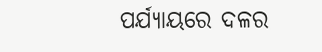ପର୍ଯ୍ୟାୟରେ ଦଳର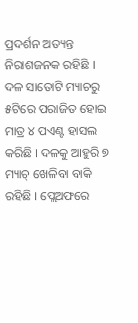ପ୍ରଦର୍ଶନ ଅତ୍ୟନ୍ତ ନିରାଶଜନକ ରହିଛି । ଦଳ ସାତୋଟି ମ୍ୟାଚରୁ ୫ଟିରେ ପରାଜିତ ହୋଇ ମାତ୍ର ୪ ପଏଣ୍ଟ ହାସଲ କରିଛି । ଦଳକୁ ଆହୁରି ୭ ମ୍ୟାଚ୍ ଖେଳିବା ବାକି ରହିଛି । ପ୍ଲେଅଫରେ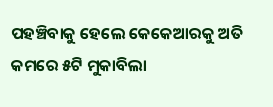ପହଞ୍ଚିବାକୁ ହେଲେ କେକେଆରକୁ ଅତି କମରେ ୫ଟି ମୁକାବିଲା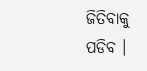ଜିତିବାକୁ ପଡିବ ।